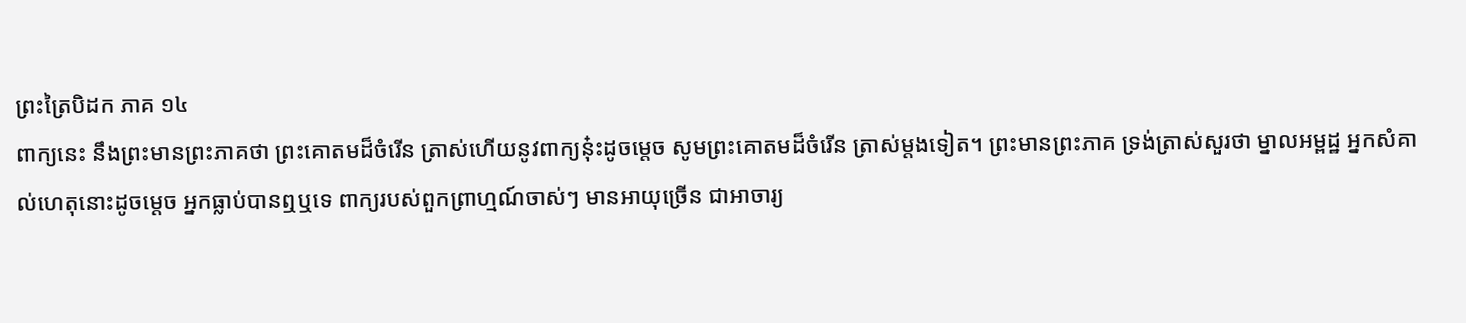ព្រះត្រៃបិដក ភាគ ១៤
ពាក្យនេះ នឹងព្រះមានព្រះភាគថា ព្រះគោតមដ៏ចំរើន ត្រាស់ហើយនូវពាក្យនុ៎ះដូចម្តេច សូមព្រះគោតមដ៏ចំរើន ត្រាស់ម្តងទៀត។ ព្រះមានព្រះភាគ ទ្រង់ត្រាស់សួរថា ម្នាលអម្ពដ្ឋ អ្នកសំគាល់ហេតុនោះដូចម្តេច អ្នកធ្លាប់បានឮឬទេ ពាក្យរបស់ពួកព្រាហ្មណ៍ចាស់ៗ មានអាយុច្រើន ជាអាចារ្យ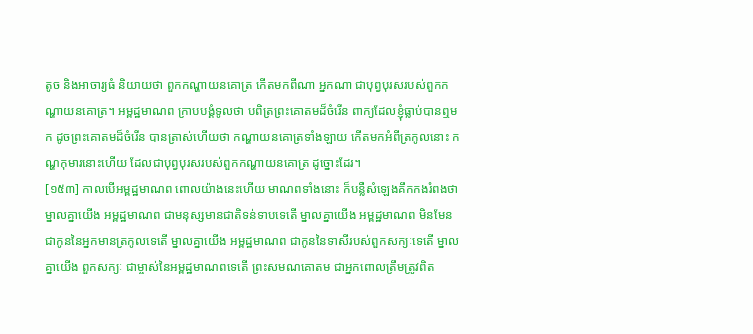តូច និងអាចារ្យធំ និយាយថា ពួកកណ្ហាយនគោត្រ កើតមកពីណា អ្នកណា ជាបុព្វបុរសរបស់ពួកកណ្ហាយនគោត្រ។ អម្ពដ្ឋមាណព ក្រាបបង្គំទូលថា បពិត្រព្រះគោតមដ៏ចំរើន ពាក្យដែលខ្ញុំធ្លាប់បានឮមក ដូចព្រះគោតមដ៏ចំរើន បានត្រាស់ហើយថា កណ្ហាយនគោត្រទាំងឡាយ កើតមកអំពីត្រកូលនោះ កណ្ហកុមារនោះហើយ ដែលជាបុព្វបុរសរបស់ពួកកណ្ហាយនគោត្រ ដូច្នោះដែរ។
[១៥៣] កាលបើអម្ពដ្ឋមាណព ពោលយ៉ាងនេះហើយ មាណពទាំងនោះ ក៏បន្លឺសំឡេងគឹកកងរំពងថា ម្នាលគ្នាយើង អម្ពដ្ឋមាណព ជាមនុស្សមានជាតិទន់ទាបទេតើ ម្នាលគ្នាយើង អម្ពដ្ឋមាណព មិនមែនជាកូននៃអ្នកមានត្រកូលទេតើ ម្នាលគ្នាយើង អម្ពដ្ឋមាណព ជាកូននៃទាសីរបស់ពួកសក្យៈទេតើ ម្នាលគ្នាយើង ពួកសក្យៈ ជាម្ចាស់នៃអម្ពដ្ឋមាណពទេតើ ព្រះសមណគោតម ជាអ្នកពោលត្រឹមត្រូវពិត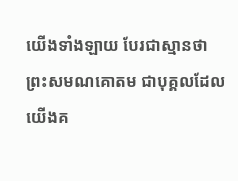យើងទាំងឡាយ បែរជាស្មានថា ព្រះសមណគោតម ជាបុគ្គលដែលយើងគ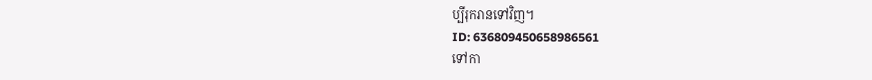ប្បីរុករានទៅវិញ។
ID: 636809450658986561
ទៅកា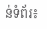ន់ទំព័រ៖